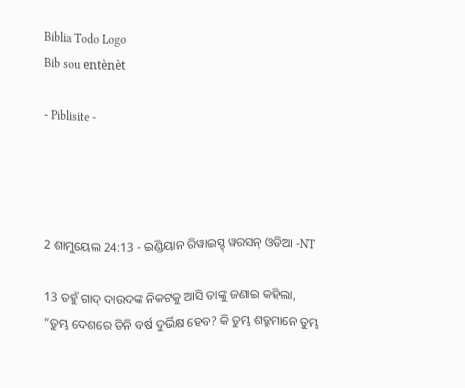Biblia Todo Logo
Bib sou entènèt

- Piblisite -




2 ଶାମୁୟେଲ 24:13 - ଇଣ୍ଡିୟାନ ରିୱାଇସ୍ଡ୍ ୱରସନ୍ ଓଡିଆ -NT

13 ତହୁଁ ଗାଦ୍‍ ଦାଉଦଙ୍କ ନିକଟକୁ ଆସି ତାଙ୍କୁ ଜଣାଇ କହିଲା, “ତୁମ୍ଭ ଦେଶରେ ତିନି ବର୍ଷ ଦୁର୍ଭିକ୍ଷ ହେବ? କି ତୁମ୍ଭ ଶତ୍ରୁମାନେ ତୁମ୍ଭ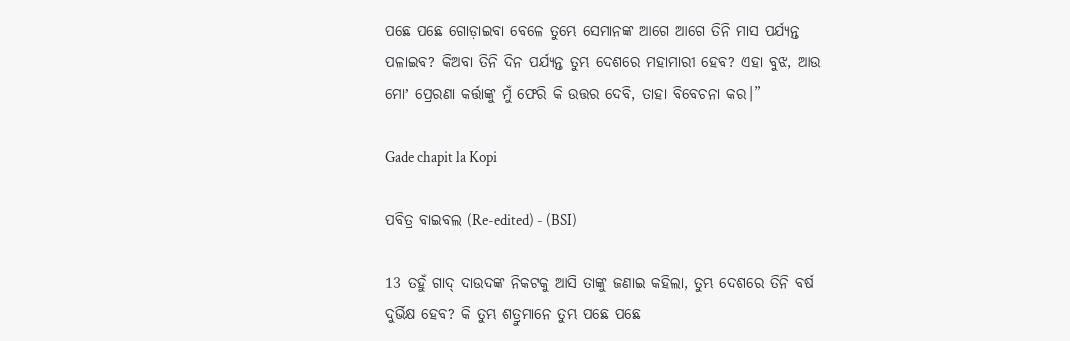ପଛେ ପଛେ ଗୋଡ଼ାଇବା ବେଳେ ତୁମ୍ଭେ ସେମାନଙ୍କ ଆଗେ ଆଗେ ତିନି ମାସ ପର୍ଯ୍ୟନ୍ତ ପଳାଇବ? କିଅବା ତିନି ଦିନ ପର୍ଯ୍ୟନ୍ତ ତୁମ୍ଭ ଦେଶରେ ମହାମାରୀ ହେବ? ଏହା ବୁଝ, ଆଉ ମୋʼ ପ୍ରେରଣା କର୍ତ୍ତାଙ୍କୁ ମୁଁ ଫେରି କି ଉତ୍ତର ଦେବି, ତାହା ବିବେଚନା କର।”

Gade chapit la Kopi

ପବିତ୍ର ବାଇବଲ (Re-edited) - (BSI)

13 ତହୁଁ ଗାଦ୍ ଦାଉଦଙ୍କ ନିକଟକୁ ଆସି ତାଙ୍କୁ ଜଣାଇ କହିଲା, ତୁମ୍ଭ ଦେଶରେ ତିନି ବର୍ଷ ଦୁର୍ଭିକ୍ଷ ହେବ? କି ତୁମ୍ଭ ଶତ୍ରୁମାନେ ତୁମ୍ଭ ପଛେ ପଛେ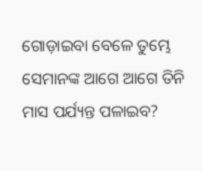ଗୋଡ଼ାଇବା ବେଳେ ତୁମ୍ଭେ ସେମାନଙ୍କ ଆଗେ ଆଗେ ତିନି ମାସ ପର୍ଯ୍ୟନ୍ତ ପଳାଇବ?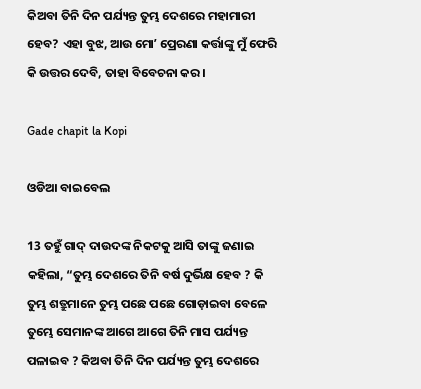କିଅବା ତିନି ଦିନ ପର୍ଯ୍ୟନ୍ତ ତୁମ୍ଭ ଦେଶରେ ମହାମାରୀ ହେବ? ଏହା ବୁଝ, ଆଉ ମୋʼ ପ୍ରେରଣା କର୍ତ୍ତାଙ୍କୁ ମୁଁ ଫେରି କି ଉତ୍ତର ଦେବି, ତାହା ବିବେଚନା କର।

Gade chapit la Kopi

ଓଡିଆ ବାଇବେଲ

13 ତହୁଁ ଗାଦ୍‍ ଦାଉଦଙ୍କ ନିକଟକୁ ଆସି ତାଙ୍କୁ ଜଣାଇ କହିଲା, “ତୁମ୍ଭ ଦେଶରେ ତିନି ବର୍ଷ ଦୁର୍ଭିକ୍ଷ ହେବ ? କି ତୁମ୍ଭ ଶତ୍ରୁମାନେ ତୁମ୍ଭ ପଛେ ପଛେ ଗୋଡ଼ାଇବା ବେଳେ ତୁମ୍ଭେ ସେମାନଙ୍କ ଆଗେ ଆଗେ ତିନି ମାସ ପର୍ଯ୍ୟନ୍ତ ପଳାଇବ ? କିଅବା ତିନି ଦିନ ପର୍ଯ୍ୟନ୍ତ ତୁମ୍ଭ ଦେଶରେ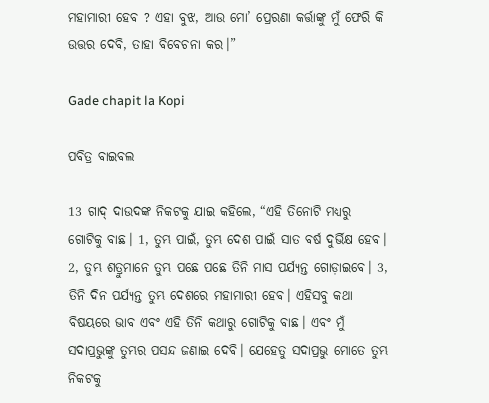ମହାମାରୀ ହେବ ? ଏହା ବୁଝ, ଆଉ ମୋ’ ପ୍ରେରଣା କର୍ତ୍ତାଙ୍କୁ ମୁଁ ଫେରି କି ଉତ୍ତର ଦେବି, ତାହା ବିବେଚନା କର।”

Gade chapit la Kopi

ପବିତ୍ର ବାଇବଲ

13 ଗାଦ୍ ଦାଉଦଙ୍କ ନିକଟକୁ ଯାଇ କହିଲେ, “ଏହି ତିନୋଟି ମଧ୍ୟରୁ ଗୋଟିକୁ ବାଛ। 1, ତୁମ୍ଭ ପାଇଁ, ତୁମ୍ଭ ଦେଶ ପାଇଁ ସାତ ବର୍ଷ ଦୁର୍ଭିକ୍ଷ ହେବ। 2, ତୁମ୍ଭ ଶତ୍ରୁମାନେ ତୁମ୍ଭ ପଛେ ପଛେ ତିନି ମାସ ପର୍ଯ୍ୟନ୍ତ ଗୋଡ଼ାଇବେ। 3, ତିନି ଦିନ ପର୍ଯ୍ୟନ୍ତ ତୁମ୍ଭ ଦେଶରେ ମହାମାରୀ ହେବ। ଏହିସବୁ କଥା ବିଷୟରେ ଭାବ ଏବଂ ଏହି ତିନି କଥାରୁ ଗୋଟିକୁ ବାଛ। ଏବଂ ମୁଁ ସଦାପ୍ରଭୁଙ୍କୁ ତୁମ୍ଭର ପସନ୍ଦ ଜଣାଇ ଦେବି। ଯେହେତୁ ସଦାପ୍ରଭୁ ମୋତେ ତୁମ୍ଭ ନିକଟକୁ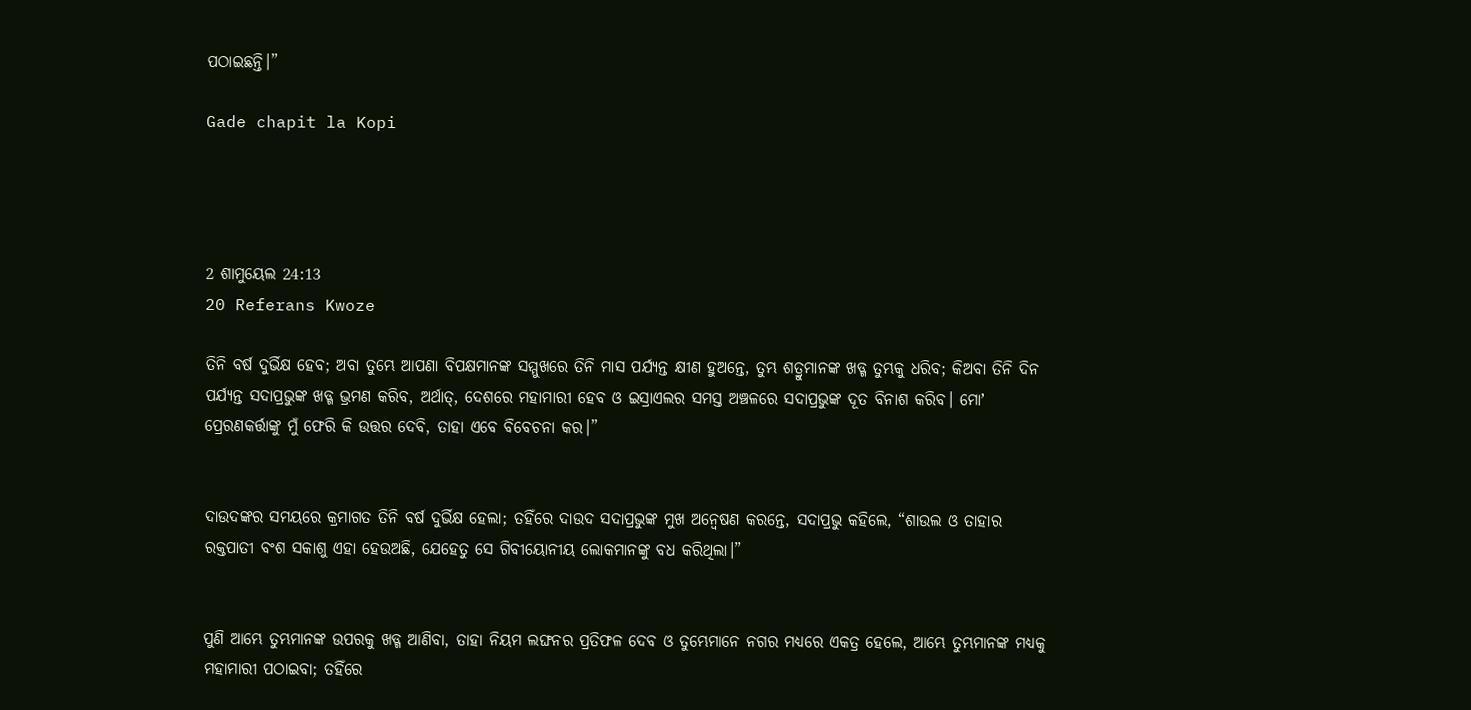ପଠାଇଛନ୍ତି।”

Gade chapit la Kopi




2 ଶାମୁୟେଲ 24:13
20 Referans Kwoze

ତିନି ବର୍ଷ ଦୁର୍ଭିକ୍ଷ ହେବ; ଅବା ତୁମ୍ଭେ ଆପଣା ବିପକ୍ଷମାନଙ୍କ ସମ୍ମୁଖରେ ତିନି ମାସ ପର୍ଯ୍ୟନ୍ତ କ୍ଷୀଣ ହୁଅନ୍ତେ, ତୁମ୍ଭ ଶତ୍ରୁମାନଙ୍କ ଖଡ୍ଗ ତୁମ୍ଭକୁ ଧରିବ; କିଅବା ତିନି ଦିନ ପର୍ଯ୍ୟନ୍ତ ସଦାପ୍ରଭୁଙ୍କ ଖଡ୍ଗ ଭ୍ରମଣ କରିବ, ଅର୍ଥାତ୍‍, ଦେଶରେ ମହାମାରୀ ହେବ ଓ ଇସ୍ରାଏଲର ସମସ୍ତ ଅଞ୍ଚଳରେ ସଦାପ୍ରଭୁଙ୍କ ଦୂତ ବିନାଶ କରିବ। ମୋʼ ପ୍ରେରଣକର୍ତ୍ତାଙ୍କୁ ମୁଁ ଫେରି କି ଉତ୍ତର ଦେବି, ତାହା ଏବେ ବିବେଚନା କର।”


ଦାଉଦଙ୍କର ସମୟରେ କ୍ରମାଗତ ତିନି ବର୍ଷ ଦୁର୍ଭିକ୍ଷ ହେଲା; ତହିଁରେ ଦାଉଦ ସଦାପ୍ରଭୁଙ୍କ ମୁଖ ଅନ୍ୱେଷଣ କରନ୍ତେ, ସଦାପ୍ରଭୁ କହିଲେ, “ଶାଉଲ ଓ ତାହାର ରକ୍ତପାତୀ ବଂଶ ସକାଶୁ ଏହା ହେଉଅଛି, ଯେହେତୁ ସେ ଗିବୀୟୋନୀୟ ଲୋକମାନଙ୍କୁ ବଧ କରିଥିଲା।”


ପୁଣି ଆମ୍ଭେ ତୁମ୍ଭମାନଙ୍କ ଉପରକୁ ଖଡ୍ଗ ଆଣିବା, ତାହା ନିୟମ ଲଙ୍ଘନର ପ୍ରତିଫଳ ଦେବ ଓ ତୁମ୍ଭେମାନେ ନଗର ମଧ୍ୟରେ ଏକତ୍ର ହେଲେ, ଆମ୍ଭେ ତୁମ୍ଭମାନଙ୍କ ମଧ୍ୟକୁ ମହାମାରୀ ପଠାଇବା; ତହିଁରେ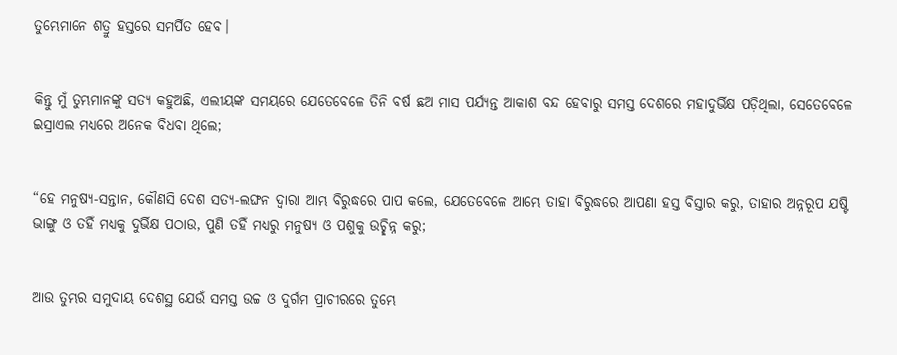ତୁମ୍ଭେମାନେ ଶତ୍ରୁ ହସ୍ତରେ ସମର୍ପିତ ହେବ।


କିନ୍ତୁ ମୁଁ ତୁମ୍ଭମାନଙ୍କୁ ସତ୍ୟ କହୁଅଛି, ଏଲୀୟଙ୍କ ସମୟରେ ଯେତେବେଳେ ତିନି ବର୍ଷ ଛଅ ମାସ ପର୍ଯ୍ୟନ୍ତ ଆକାଶ ବନ୍ଦ ହେବାରୁ ସମସ୍ତ ଦେଶରେ ମହାଦୁର୍ଭିକ୍ଷ ପଡ଼ିଥିଲା, ସେତେବେଳେ ଇସ୍ରାଏଲ ମଧ୍ୟରେ ଅନେକ ବିଧବା ଥିଲେ;


“ହେ ମନୁଷ୍ୟ-ସନ୍ତାନ, କୌଣସି ଦେଶ ସତ୍ୟ-ଲଙ୍ଘନ ଦ୍ୱାରା ଆମ୍ଭ ବିରୁଦ୍ଧରେ ପାପ କଲେ, ଯେତେବେଳେ ଆମ୍ଭେ ତାହା ବିରୁଦ୍ଧରେ ଆପଣା ହସ୍ତ ବିସ୍ତାର କରୁ, ତାହାର ଅନ୍ନରୂପ ଯଷ୍ଟି ଭାଙ୍ଗୁ ଓ ତହିଁ ମଧ୍ୟକୁ ଦୁର୍ଭିକ୍ଷ ପଠାଉ, ପୁଣି ତହିଁ ମଧ୍ୟରୁ ମନୁଷ୍ୟ ଓ ପଶୁକୁ ଉଚ୍ଛିନ୍ନ କରୁ;


ଆଉ ତୁମ୍ଭର ସମୁଦାୟ ଦେଶସ୍ଥ ଯେଉଁ ସମସ୍ତ ଉଚ୍ଚ ଓ ଦୁର୍ଗମ ପ୍ରାଚୀରରେ ତୁମ୍ଭେ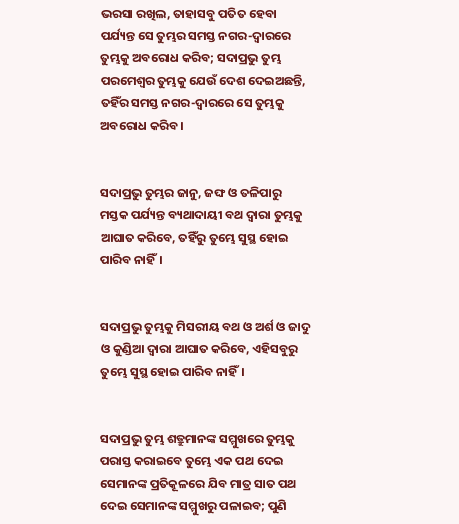ଭରସା ରଖିଲ, ତାହାସବୁ ପତିତ ହେବା ପର୍ଯ୍ୟନ୍ତ ସେ ତୁମ୍ଭର ସମସ୍ତ ନଗର-ଦ୍ୱାରରେ ତୁମ୍ଭକୁ ଅବରୋଧ କରିବ; ସଦାପ୍ରଭୁ ତୁମ୍ଭ ପରମେଶ୍ୱର ତୁମ୍ଭକୁ ଯେଉଁ ଦେଶ ଦେଇଅଛନ୍ତି, ତହିଁର ସମସ୍ତ ନଗର-ଦ୍ୱାରରେ ସେ ତୁମ୍ଭକୁ ଅବରୋଧ କରିବ।


ସଦାପ୍ରଭୁ ତୁମ୍ଭର ଜାନୁ, ଜଙ୍ଘ ଓ ତଳିପାରୁ ମସ୍ତକ ପର୍ଯ୍ୟନ୍ତ ବ୍ୟଥାଦାୟୀ ବଥ ଦ୍ୱାରା ତୁମ୍ଭକୁ ଆଘାତ କରିବେ, ତହିଁରୁ ତୁମ୍ଭେ ସୁସ୍ଥ ହୋଇ ପାରିବ ନାହିଁ।


ସଦାପ୍ରଭୁ ତୁମ୍ଭକୁ ମିସରୀୟ ବଥ ଓ ଅର୍ଶ ଓ ଜାଦୁ ଓ କୁଣ୍ଡିଆ ଦ୍ୱାରା ଆଘାତ କରିବେ, ଏହିସବୁରୁ ତୁମ୍ଭେ ସୁସ୍ଥ ହୋଇ ପାରିବ ନାହିଁ।


ସଦାପ୍ରଭୁ ତୁମ୍ଭ ଶତ୍ରୁମାନଙ୍କ ସମ୍ମୁଖରେ ତୁମ୍ଭକୁ ପରାସ୍ତ କରାଇବେ ତୁମ୍ଭେ ଏକ ପଥ ଦେଇ ସେମାନଙ୍କ ପ୍ରତିକୂଳରେ ଯିବ ମାତ୍ର ସାତ ପଥ ଦେଇ ସେମାନଙ୍କ ସମ୍ମୁଖରୁ ପଳାଇବ; ପୁଣି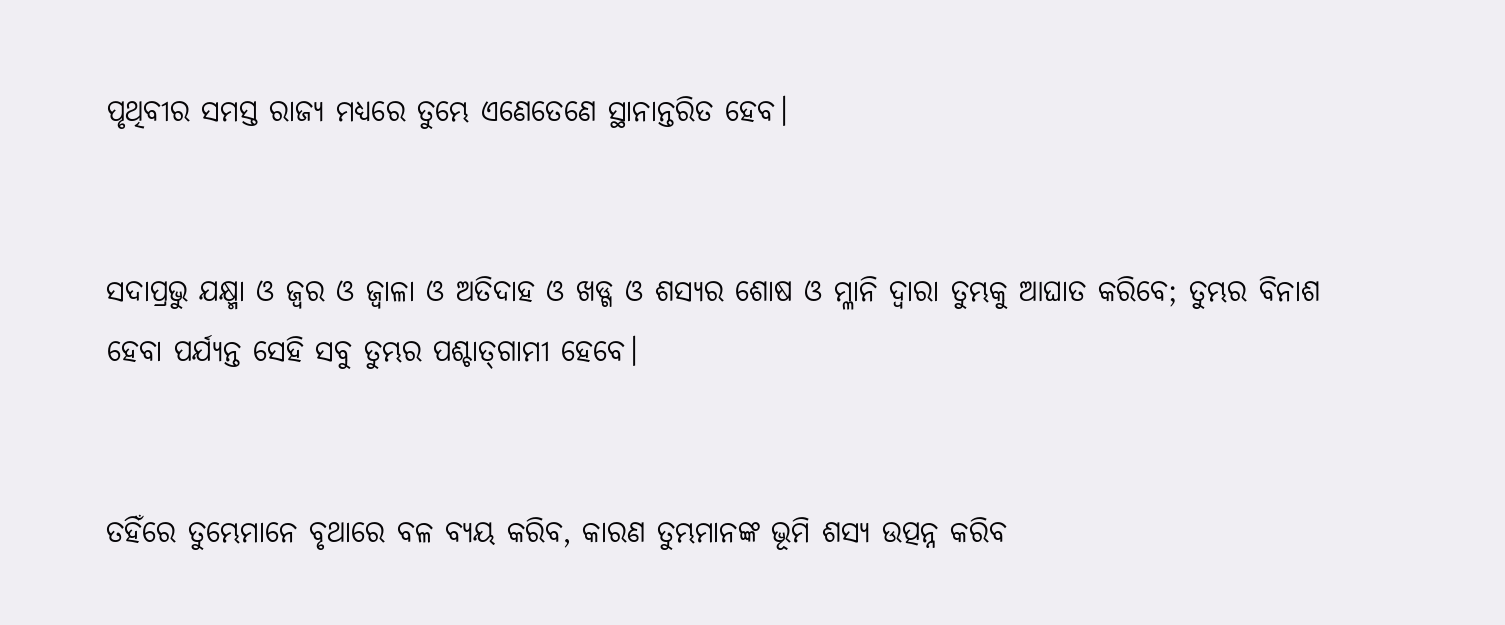ପୃଥିବୀର ସମସ୍ତ ରାଜ୍ୟ ମଧ୍ୟରେ ତୁମ୍ଭେ ଏଣେତେଣେ ସ୍ଥାନାନ୍ତରିତ ହେବ।


ସଦାପ୍ରଭୁ ଯକ୍ଷ୍ମା ଓ ଜ୍ୱର ଓ ଜ୍ୱାଳା ଓ ଅତିଦାହ ଓ ଖଡ୍ଗ ଓ ଶସ୍ୟର ଶୋଷ ଓ ମ୍ଳାନି ଦ୍ୱାରା ତୁମ୍ଭକୁ ଆଘାତ କରିବେ; ତୁମ୍ଭର ବିନାଶ ହେବା ପର୍ଯ୍ୟନ୍ତ ସେହି ସବୁ ତୁମ୍ଭର ପଶ୍ଚାତ୍‍ଗାମୀ ହେବେ।


ତହିଁରେ ତୁମ୍ଭେମାନେ ବୃଥାରେ ବଳ ବ୍ୟୟ କରିବ, କାରଣ ତୁମ୍ଭମାନଙ୍କ ଭୂମି ଶସ୍ୟ ଉତ୍ପନ୍ନ କରିବ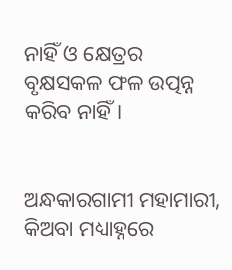ନାହିଁ ଓ କ୍ଷେତ୍ରର ବୃକ୍ଷସକଳ ଫଳ ଉତ୍ପନ୍ନ କରିବ ନାହିଁ।


ଅନ୍ଧକାରଗାମୀ ମହାମାରୀ, କିଅବା ମଧ୍ୟାହ୍ନରେ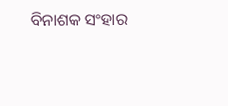ବିନାଶକ ସଂହାର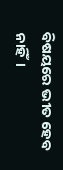ବିଷୟରେ ଭୀତ ହେବ ନାହିଁ।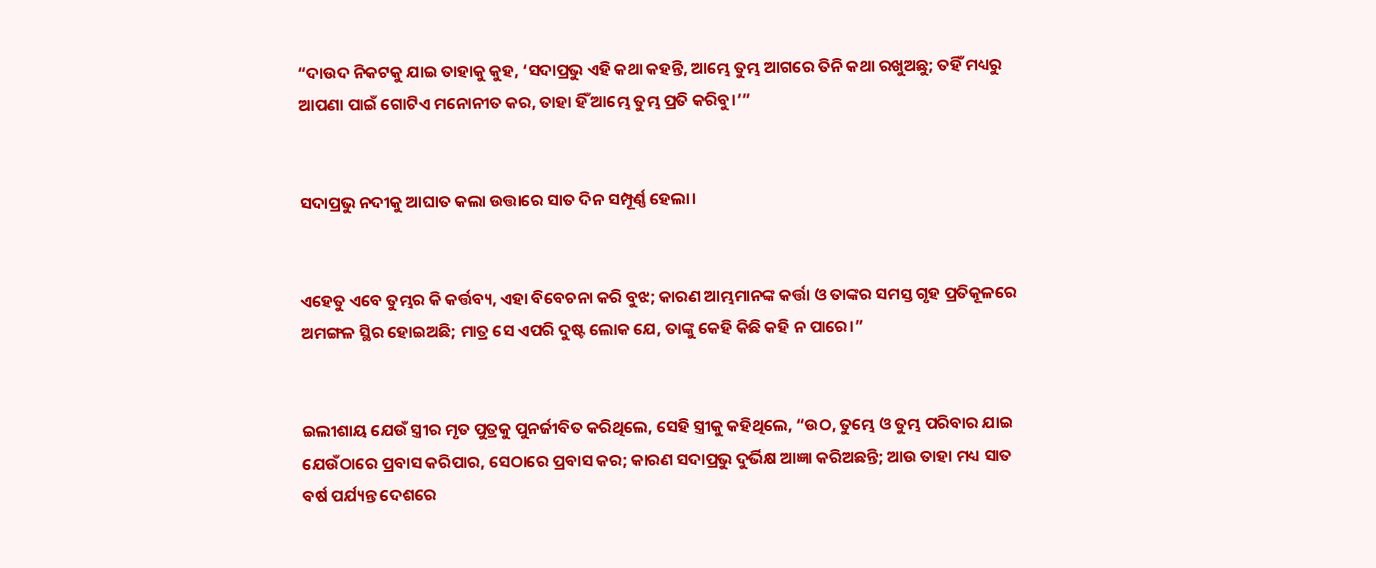“ଦାଉଦ ନିକଟକୁ ଯାଇ ତାହାକୁ କୁହ, ‘ସଦାପ୍ରଭୁ ଏହି କଥା କହନ୍ତି, ଆମ୍ଭେ ତୁମ୍ଭ ଆଗରେ ତିନି କଥା ରଖୁଅଛୁ; ତହିଁ ମଧ୍ୟରୁ ଆପଣା ପାଇଁ ଗୋଟିଏ ମନୋନୀତ କର, ତାହା ହିଁ ଆମ୍ଭେ ତୁମ୍ଭ ପ୍ରତି କରିବୁ।’”


ସଦାପ୍ରଭୁ ନଦୀକୁ ଆଘାତ କଲା ଉତ୍ତାରେ ସାତ ଦିନ ସମ୍ପୂର୍ଣ୍ଣ ହେଲା।


ଏହେତୁ ଏବେ ତୁମ୍ଭର କି କର୍ତ୍ତବ୍ୟ, ଏହା ବିବେଚନା କରି ବୁଝ; କାରଣ ଆମ୍ଭମାନଙ୍କ କର୍ତ୍ତା ଓ ତାଙ୍କର ସମସ୍ତ ଗୃହ ପ୍ରତିକୂଳରେ ଅମଙ୍ଗଳ ସ୍ଥିର ହୋଇଅଛି; ମାତ୍ର ସେ ଏପରି ଦୁଷ୍ଟ ଲୋକ ଯେ, ତାଙ୍କୁ କେହି କିଛି କହି ନ ପାରେ।”


ଇଲୀଶାୟ ଯେଉଁ ସ୍ତ୍ରୀର ମୃତ ପୁତ୍ରକୁ ପୁନର୍ଜୀବିତ କରିଥିଲେ, ସେହି ସ୍ତ୍ରୀକୁ କହିଥିଲେ, “ଉଠ, ତୁମ୍ଭେ ଓ ତୁମ୍ଭ ପରିବାର ଯାଇ ଯେଉଁଠାରେ ପ୍ରବାସ କରିପାର, ସେଠାରେ ପ୍ରବାସ କର; କାରଣ ସଦାପ୍ରଭୁ ଦୁର୍ଭିକ୍ଷ ଆଜ୍ଞା କରିଅଛନ୍ତି; ଆଉ ତାହା ମଧ୍ୟ ସାତ ବର୍ଷ ପର୍ଯ୍ୟନ୍ତ ଦେଶରେ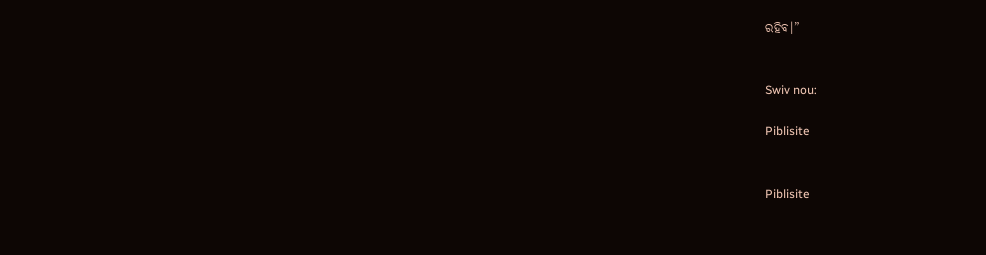ରହିବ।”


Swiv nou:

Piblisite


Piblisite